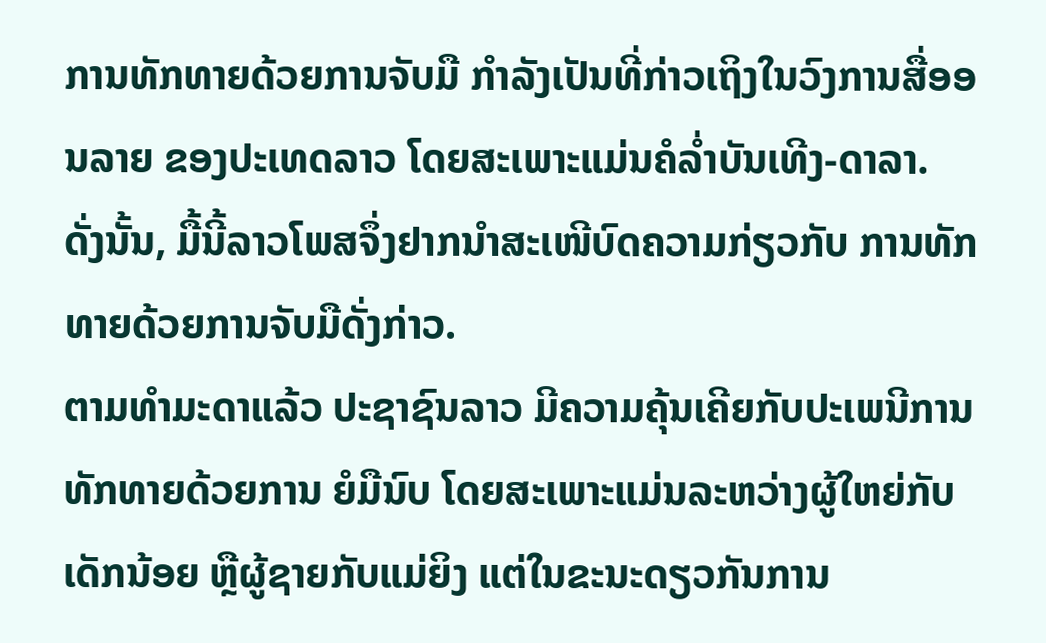ການທັກທາຍດ້ວຍການຈັບມື ກຳລັງເປັນທີ່ກ່າວເຖິງໃນວົງການສື່ອອນລາຍ ຂອງປະເທດລາວ ໂດຍສະເພາະແມ່ນຄໍລ່ຳບັນເທີງ-ດາລາ. ດັ່ງນັ້ນ, ມື້ນີ້ລາວໂພສຈຶ່ງຢາກນຳສະເໜີບົດຄວາມກ່ຽວກັບ ການທັກທາຍດ້ວຍການຈັບມືດັ່ງກ່າວ.
ຕາມທຳມະດາແລ້ວ ປະຊາຊົນລາວ ມີຄວາມຄຸ້ນເຄີຍກັບປະເພນີການທັກທາຍດ້ວຍການ ຍໍມືນົບ ໂດຍສະເພາະແມ່ນລະຫວ່າງຜູ້ໃຫຍ່ກັບເດັກນ້ອຍ ຫຼືຜູ້ຊາຍກັບແມ່ຍິງ ແຕ່ໃນຂະນະດຽວກັນການ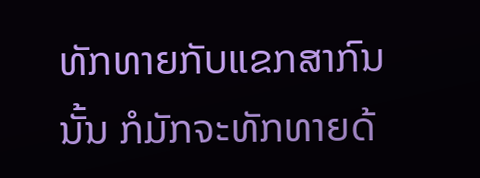ທັກທາຍກັບແຂກສາກົນນັ້ນ ກໍມັກຈະທັກທາຍດ້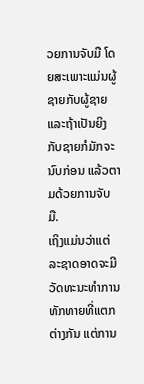ວຍການຈັບມື ໂດຍສະເພາະແມ່ນຜູ້ຊາຍກັບຜູ້ຊາຍ ແລະຖ້າເປັນຍິງກັບຊາຍກໍມັກຈະນົບກ່ອນ ແລ້ວຕາມດ້ວຍການຈັບມື.
ເຖິງແມ່ນວ່າແຕ່ລະຊາດອາດຈະມີວັດທະນະທຳການທັກທາຍທີ່ແຕກຕ່າງກັນ ແຕ່ການ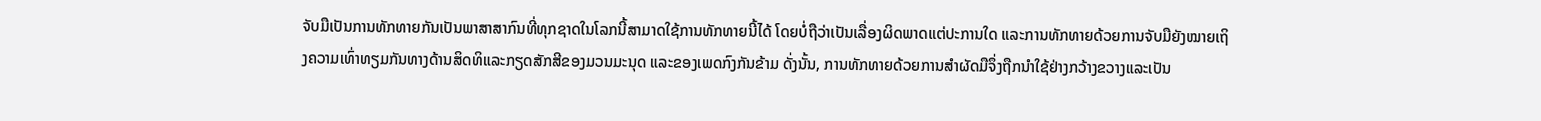ຈັບມືເປັນການທັກທາຍກັນເປັນພາສາສາກົນທີ່ທຸກຊາດໃນໂລກນີ້ສາມາດໃຊ້ການທັກທາຍນີ້ໄດ້ ໂດຍບໍ່ຖືວ່າເປັນເລື່ອງຜິດພາດແຕ່ປະການໃດ ແລະການທັກທາຍດ້ວຍການຈັບມືຍັງໝາຍເຖິງຄວາມເທົ່າທຽມກັນທາງດ້ານສິດທິແລະກຽດສັກສີຂອງມວນມະນຸດ ແລະຂອງເພດກົງກັນຂ້າມ ດັ່ງນັ້ນ, ການທັກທາຍດ້ວຍການສຳຜັດມືຈຶ່ງຖືກນຳໃຊ້ຢ່າງກວ້າງຂວາງແລະເປັນ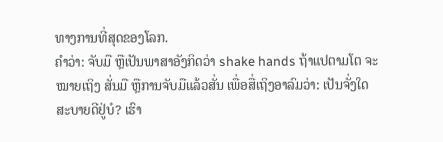ທາງການທີ່ສຸດຂອງໂລກ.
ຄຳວ່າ: ຈັບມື ຫຼືເປັນພາສາອັງກິດວ່າ shake hands ຖ້າແປຕາມໂຕ ຈະໝາຍເຖິງ ສັ່ນມື ຫຼືການຈັບມືແລ້ວສັ່ນ ເພື່ອສື່ເຖິງອາລົມວ່າ: ເປັນຈັ່ງໃດສະບາຍດີຢູ່ບໍ? ເຮົາ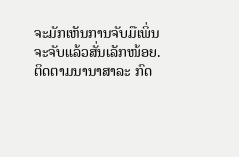ຈະມັກເຫັນການຈັບມືເພິ່ນຈະຈັບແລ້ວສັ່ນເລັກໜ້ອຍ.
ຕິດຕາມນານາສາລະ ກົດ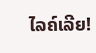ໄລຄ໌ເລີຍ!